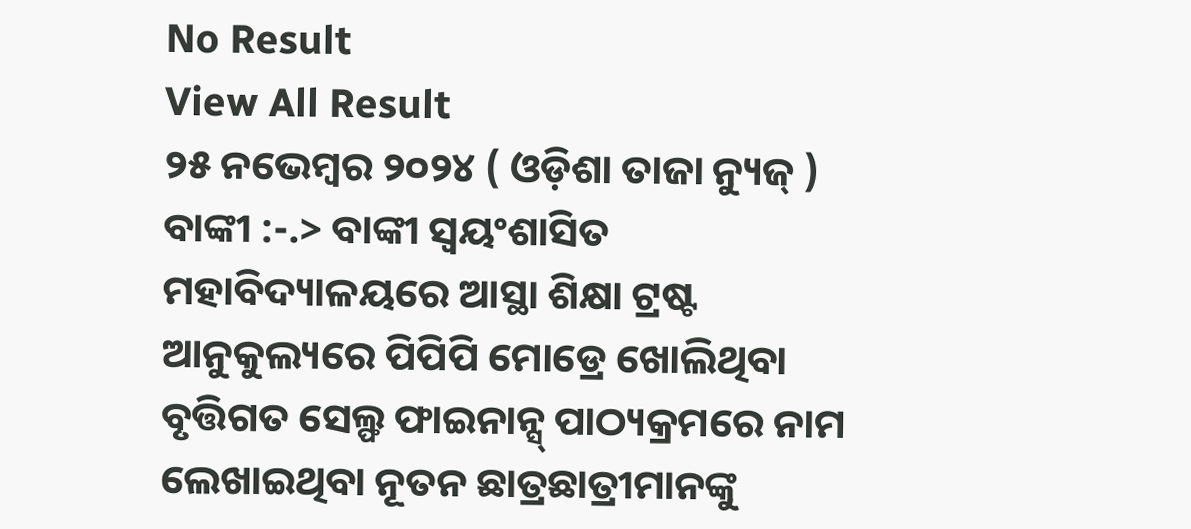No Result
View All Result
୨୫ ନଭେମ୍ବର ୨୦୨୪ ( ଓଡ଼ିଶା ତାଜା ନ୍ୟୁଜ୍ ) ବାଙ୍କୀ :-.> ବାଙ୍କୀ ସ୍ୱୟଂଶାସିତ ମହାବିଦ୍ୟାଳୟରେ ଆସ୍ଥା ଶିକ୍ଷା ଟ୍ରଷ୍ଟ ଆନୁକୁଲ୍ୟରେ ପିପିପି ମୋଡ୍ରେ ଖୋଲିଥିବା ବୃତ୍ତିଗତ ସେଲ୍ଫ ଫାଇନାନ୍ସ୍ ପାଠ୍ୟକ୍ରମରେ ନାମ ଲେଖାଇଥିବା ନୂତନ ଛାତ୍ରଛାତ୍ରୀମାନଙ୍କୁ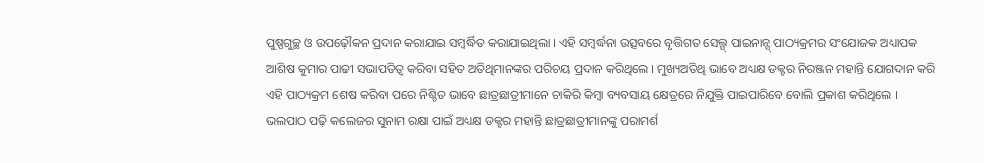ପୁଷ୍ପଗୁଚ୍ଛ ଓ ଉପଢ଼ୌକନ ପ୍ରଦାନ କରାଯାଇ ସମ୍ବର୍ଦ୍ଧିତ କରାଯାଇଥିଲା । ଏହି ସମ୍ବର୍ଦ୍ଧନା ଉତ୍ସବରେ ବୃତ୍ତିଗତ ସେଲ୍ପ୍ ପାଇନାନ୍ସ୍ ପାଠ୍ୟକ୍ରମର ସଂଯୋଜକ ଅଧ୍ୟାପକ ଆଶିଷ କୁମାର ପାଢୀ ସଭାପତିତ୍ୱ କରିବା ସହିତ ଅତିଥିମାନଙ୍କର ପରିଚୟ ପ୍ରଦାନ କରିଥିଲେ । ମୁଖ୍ୟଅତିଥି ଭାବେ ଅଧ୍ୟକ୍ଷ ଡକ୍ଟର ନିରଞ୍ଜନ ମହାନ୍ତି ଯୋଗଦାନ କରି ଏହି ପାଠ୍ୟକ୍ରମ ଶେଷ କରିବା ପରେ ନିଶ୍ଚିତ ଭାବେ ଛାତ୍ରଛାତ୍ରୀମାନେ ଚାକିରି କିମ୍ବା ବ୍ୟବସାୟ କ୍ଷେତ୍ରରେ ନିଯୁକ୍ତି ପାଇପାରିବେ ବୋଲି ପ୍ରକାଶ କରିଥିଲେ ।
ଭଲପାଠ ପଢ଼ି କଲେଜର ସୁନାମ ରକ୍ଷା ପାଇଁ ଅଧ୍ୟକ୍ଷ ଡକ୍ଟର ମହାନ୍ତି ଛାତ୍ରଛାତ୍ରୀମାନଙ୍କୁ ପରାମର୍ଶ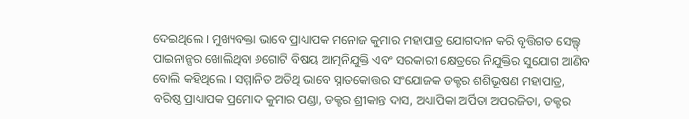ଦେଇଥିଲେ । ମୁଖ୍ୟବକ୍ତା ଭାବେ ପ୍ରାଧ୍ୟାପକ ମନୋଜ କୁମାର ମହାପାତ୍ର ଯୋଗଦାନ କରି ବୃତ୍ତିଗତ ସେଲ୍ଫ୍ ପାଇନାନ୍ସର ଖୋଲିଥିବା ୬ଗୋଟି ବିଷୟ ଆତ୍ମନିଯୁକ୍ତି ଏବଂ ସରକାରୀ କ୍ଷେତ୍ରରେ ନିଯୁକ୍ତିର ସୁଯୋଗ ଆଣିବ ବୋଲି କହିଥିଲେ । ସମ୍ମାନିତ ଅତିଥି ଭାବେ ସ୍ନାତକୋତ୍ତର ସଂଯୋଜକ ଡକ୍ଟର ଶଶିଭୂଷଣ ମହାପାତ୍ର, ବରିଷ୍ଠ ପ୍ରାଧ୍ୟାପକ ପ୍ରମୋଦ କୁମାର ପଣ୍ଡା, ଡକ୍ଟର ଶ୍ରୀକାନ୍ତ ଦାସ, ଅଧ୍ୟାପିକା ଅର୍ପିତା ଅପରଜିତା, ଡକ୍ଟର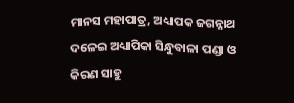ମାନସ ମହାପାତ୍ର, ଅଧ୍ୟାପକ ଜଗନ୍ନାଥ ଦଳେଇ ଅଧ୍ୟାପିକା ସିନ୍ଧୁବାଳା ପଣ୍ଡା ଓ କିରଣ ସାହୁ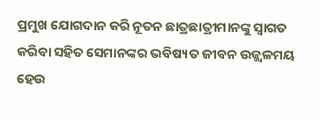ପ୍ରମୁଖ ଯୋଗଦାନ କରି ନୂତନ ଛାତ୍ରଛାତ୍ରୀମାନଙ୍କୁ ସ୍ୱାଗତ କରିବା ସହିତ ସେମାନଙ୍କର ଭବିଷ୍ୟତ ଜୀବନ ଉଜ୍ଜ୍ୱଳମୟ ହେଉ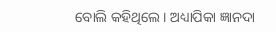ବୋଲି କହିଥିଲେ । ଅଧ୍ୟାପିକା ଜ୍ଞାନଦା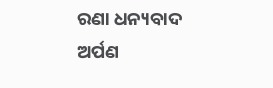ରଣା ଧନ୍ୟବାଦ ଅର୍ପଣ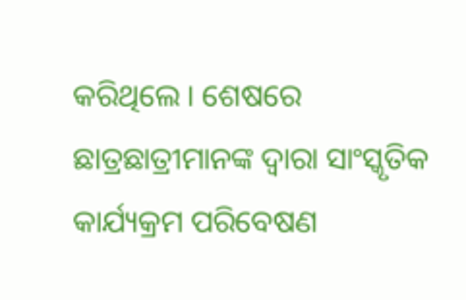କରିଥିଲେ । ଶେଷରେ ଛାତ୍ରଛାତ୍ରୀମାନଙ୍କ ଦ୍ୱାରା ସାଂସ୍କୃତିକ କାର୍ଯ୍ୟକ୍ରମ ପରିବେଷଣ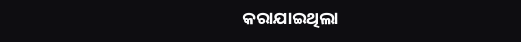କରାଯାଇଥିଲା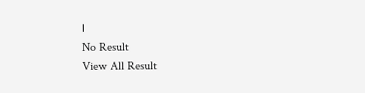।
No Result
View All Result